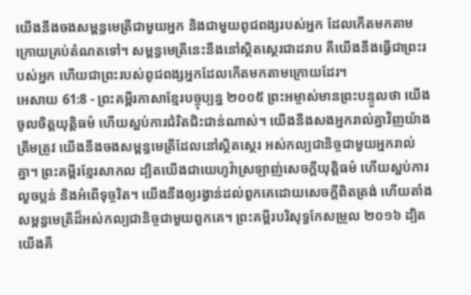យើងនឹងចងសម្ពន្ធមេត្រីជាមួយអ្នក និងជាមួយពូជពង្សរបស់អ្នក ដែលកើតមកតាមក្រោយគ្រប់តំណតទៅ។ សម្ពន្ធមេត្រីនេះនឹងនៅស្ថិតស្ថេរជាដរាប គឺយើងនឹងធ្វើជាព្រះរបស់អ្នក ហើយជាព្រះរបស់ពូជពង្សអ្នកដែលកើតមកតាមក្រោយដែរ។
អេសាយ 61:8 - ព្រះគម្ពីរភាសាខ្មែរបច្ចុប្បន្ន ២០០៥ ព្រះអម្ចាស់មានព្រះបន្ទូលថា យើងចូលចិត្តយុត្តិធម៌ ហើយស្អប់ការជំរិតជិះជាន់ណាស់។ យើងនឹងសងអ្នករាល់គ្នាវិញយ៉ាងត្រឹមត្រូវ យើងនឹងចងសម្ពន្ធមេត្រីដែលនៅស្ថិតស្ថេរ អស់កល្បជានិច្ចជាមួយអ្នករាល់គ្នា។ ព្រះគម្ពីរខ្មែរសាកល ដ្បិតយើងជាយេហូវ៉ាស្រឡាញ់សេចក្ដីយុត្តិធម៌ ហើយស្អប់ការលួចប្លន់ និងអំពើទុច្ចរិត។ យើងនឹងឲ្យរង្វាន់ដល់ពួកគេដោយសេចក្ដីពិតត្រង់ ហើយតាំងសម្ពន្ធមេត្រីដ៏អស់កល្បជានិច្ចជាមួយពួកគេ។ ព្រះគម្ពីរបរិសុទ្ធកែសម្រួល ២០១៦ ដ្បិតយើងគឺ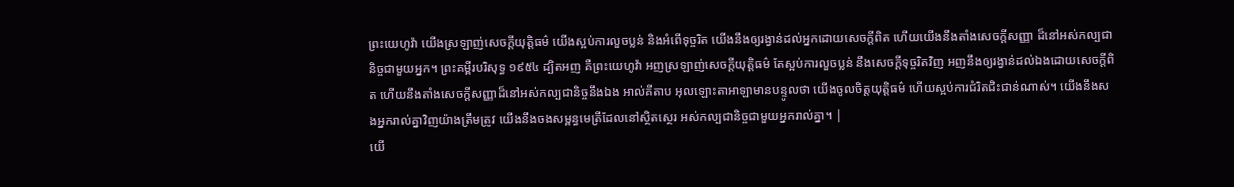ព្រះយេហូវ៉ា យើងស្រឡាញ់សេចក្ដីយុត្តិធម៌ យើងស្អប់ការលួចប្លន់ និងអំពើទុច្ចរិត យើងនឹងឲ្យរង្វាន់ដល់អ្នកដោយសេចក្ដីពិត ហើយយើងនឹងតាំងសេចក្ដីសញ្ញា ដ៏នៅអស់កល្បជានិច្ចជាមួយអ្នក។ ព្រះគម្ពីរបរិសុទ្ធ ១៩៥៤ ដ្បិតអញ គឺព្រះយេហូវ៉ា អញស្រឡាញ់សេចក្ដីយុត្តិធម៌ តែស្អប់ការលួចប្លន់ នឹងសេចក្ដីទុច្ចរិតវិញ អញនឹងឲ្យរង្វាន់ដល់ឯងដោយសេចក្ដីពិត ហើយនឹងតាំងសេចក្ដីសញ្ញាដ៏នៅអស់កល្បជានិច្ចនឹងឯង អាល់គីតាប អុលឡោះតាអាឡាមានបន្ទូលថា យើងចូលចិត្តយុត្តិធម៌ ហើយស្អប់ការជំរិតជិះជាន់ណាស់។ យើងនឹងសងអ្នករាល់គ្នាវិញយ៉ាងត្រឹមត្រូវ យើងនឹងចងសម្ពន្ធមេត្រីដែលនៅស្ថិតស្ថេរ អស់កល្បជានិច្ចជាមួយអ្នករាល់គ្នា។ |
យើ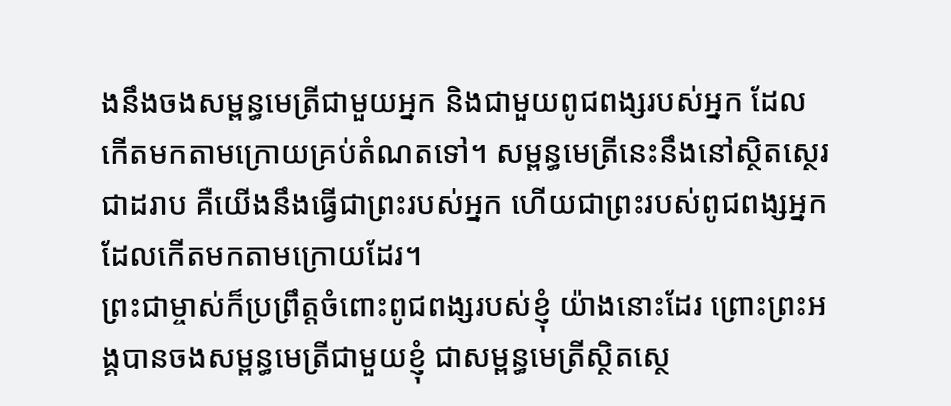ងនឹងចងសម្ពន្ធមេត្រីជាមួយអ្នក និងជាមួយពូជពង្សរបស់អ្នក ដែលកើតមកតាមក្រោយគ្រប់តំណតទៅ។ សម្ពន្ធមេត្រីនេះនឹងនៅស្ថិតស្ថេរជាដរាប គឺយើងនឹងធ្វើជាព្រះរបស់អ្នក ហើយជាព្រះរបស់ពូជពង្សអ្នកដែលកើតមកតាមក្រោយដែរ។
ព្រះជាម្ចាស់ក៏ប្រព្រឹត្តចំពោះពូជពង្សរបស់ខ្ញុំ យ៉ាងនោះដែរ ព្រោះព្រះអង្គបានចងសម្ពន្ធមេត្រីជាមួយខ្ញុំ ជាសម្ពន្ធមេត្រីស្ថិតស្ថេ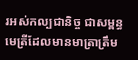រអស់កល្បជានិច្ច ជាសម្ពន្ធមេត្រីដែលមានមាត្រាត្រឹម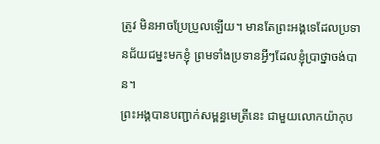ត្រូវ មិនអាចប្រែប្រួលឡើយ។ មានតែព្រះអង្គទេដែលប្រទានជ័យជម្នះមកខ្ញុំ ព្រមទាំងប្រទានអ្វីៗដែលខ្ញុំប្រាថ្នាចង់បាន។
ព្រះអង្គបានបញ្ជាក់សម្ពន្ធមេត្រីនេះ ជាមួយលោកយ៉ាកុប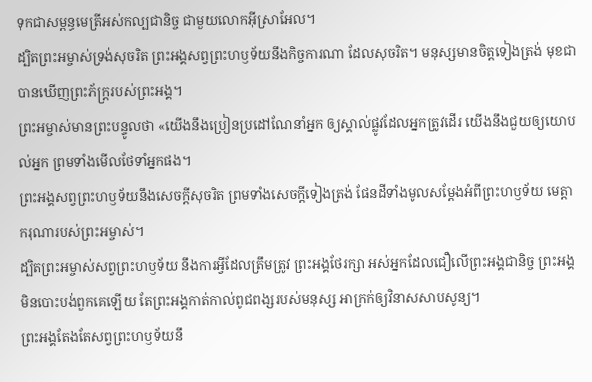ទុកជាសម្ពន្ធមេត្រីអស់កល្បជានិច្ច ជាមួយលោកអ៊ីស្រាអែល។
ដ្បិតព្រះអម្ចាស់ទ្រង់សុចរិត ព្រះអង្គសព្វព្រះហឫទ័យនឹងកិច្ចការណា ដែលសុចរិត។ មនុស្សមានចិត្តទៀងត្រង់ មុខជាបានឃើញព្រះភ័ក្ត្ររបស់ព្រះអង្គ។
ព្រះអម្ចាស់មានព្រះបន្ទូលថា «យើងនឹងប្រៀនប្រដៅណែនាំអ្នក ឲ្យស្គាល់ផ្លូវដែលអ្នកត្រូវដើរ យើងនឹងជួយឲ្យយោបល់អ្នក ព្រមទាំងមើលថែទាំអ្នកផង។
ព្រះអង្គសព្វព្រះហឫទ័យនឹងសេចក្ដីសុចរិត ព្រមទាំងសេចក្ដីទៀងត្រង់ ផែនដីទាំងមូលសម្តែងអំពីព្រះហឫទ័យ មេត្តាករុណារបស់ព្រះអម្ចាស់។
ដ្បិតព្រះអម្ចាស់សព្វព្រះហឫទ័យ នឹងការអ្វីដែលត្រឹមត្រូវ ព្រះអង្គថែរក្សា អស់អ្នកដែលជឿលើព្រះអង្គជានិច្ច ព្រះអង្គមិនបោះបង់ពួកគេឡើយ តែព្រះអង្គកាត់កាល់ពូជពង្សរបស់មនុស្ស អាក្រក់ឲ្យវិនាសសាបសូន្យ។
ព្រះអង្គតែងតែសព្វព្រះហឫទ័យនឹ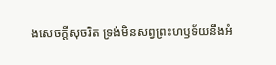ងសេចក្ដីសុចរិត ទ្រង់មិនសព្វព្រះហឫទ័យនឹងអំ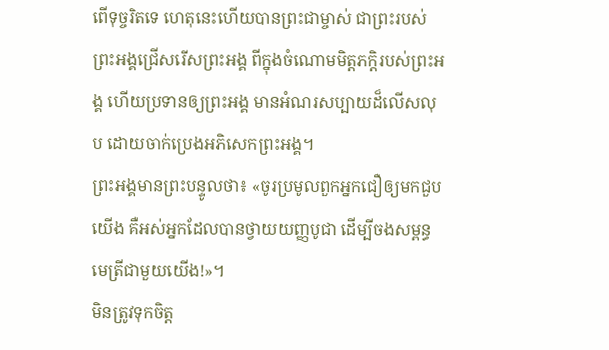ពើទុច្ចរិតទេ ហេតុនេះហើយបានព្រះជាម្ចាស់ ជាព្រះរបស់ព្រះអង្គជ្រើសរើសព្រះអង្គ ពីក្នុងចំណោមមិត្តភក្ដិរបស់ព្រះអង្គ ហើយប្រទានឲ្យព្រះអង្គ មានអំណរសប្បាយដ៏លើសលុប ដោយចាក់ប្រេងអភិសេកព្រះអង្គ។
ព្រះអង្គមានព្រះបន្ទូលថា៖ «ចូរប្រមូលពួកអ្នកជឿឲ្យមកជួបយើង គឺអស់អ្នកដែលបានថ្វាយយញ្ញបូជា ដើម្បីចងសម្ពន្ធមេត្រីជាមួយយើង!»។
មិនត្រូវទុកចិត្ត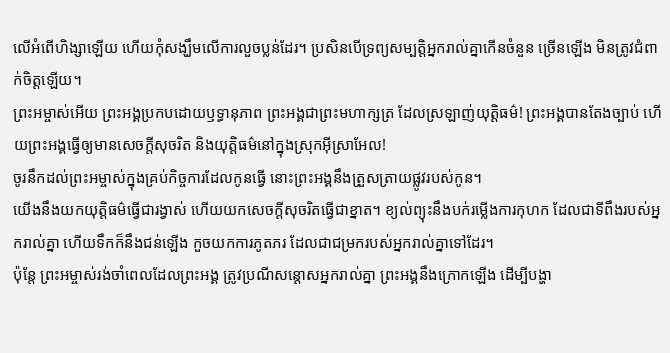លើអំពើហិង្សាឡើយ ហើយកុំសង្ឃឹមលើការលួចប្លន់ដែរ។ ប្រសិនបើទ្រព្យសម្បត្តិអ្នករាល់គ្នាកើនចំនួន ច្រើនឡើង មិនត្រូវជំពាក់ចិត្តឡើយ។
ព្រះអម្ចាស់អើយ ព្រះអង្គប្រកបដោយឫទ្ធានុភាព ព្រះអង្គជាព្រះមហាក្សត្រ ដែលស្រឡាញ់យុត្តិធម៌! ព្រះអង្គបានតែងច្បាប់ ហើយព្រះអង្គធ្វើឲ្យមានសេចក្ដីសុចរិត និងយុត្តិធម៌នៅក្នុងស្រុកអ៊ីស្រាអែល!
ចូរនឹកដល់ព្រះអម្ចាស់ក្នុងគ្រប់កិច្ចការដែលកូនធ្វើ នោះព្រះអង្គនឹងត្រួសត្រាយផ្លូវរបស់កូន។
យើងនឹងយកយុត្តិធម៌ធ្វើជារង្វាស់ ហើយយកសេចក្ដីសុចរិតធ្វើជាខ្នាត។ ខ្យល់ព្យុះនឹងបក់រម្លើងការកុហក ដែលជាទីពឹងរបស់អ្នករាល់គ្នា ហើយទឹកក៏នឹងជន់ឡើង កួចយកការភូតភរ ដែលជាជម្រករបស់អ្នករាល់គ្នាទៅដែរ។
ប៉ុន្តែ ព្រះអម្ចាស់រង់ចាំពេលដែលព្រះអង្គ ត្រូវប្រណីសន្ដោសអ្នករាល់គ្នា ព្រះអង្គនឹងក្រោកឡើង ដើម្បីបង្ហា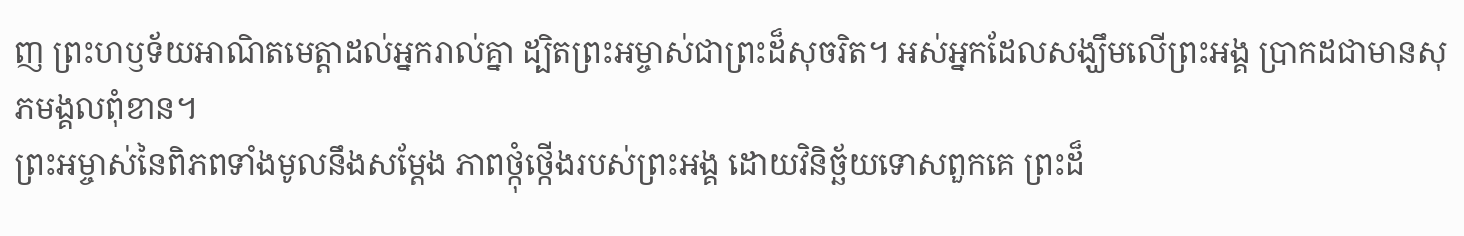ញ ព្រះហឫទ័យអាណិតមេត្តាដល់អ្នករាល់គ្នា ដ្បិតព្រះអម្ចាស់ជាព្រះដ៏សុចរិត។ អស់អ្នកដែលសង្ឃឹមលើព្រះអង្គ ប្រាកដជាមានសុភមង្គលពុំខាន។
ព្រះអម្ចាស់នៃពិភពទាំងមូលនឹងសម្តែង ភាពថ្កុំថ្កើងរបស់ព្រះអង្គ ដោយវិនិច្ឆ័យទោសពួកគេ ព្រះដ៏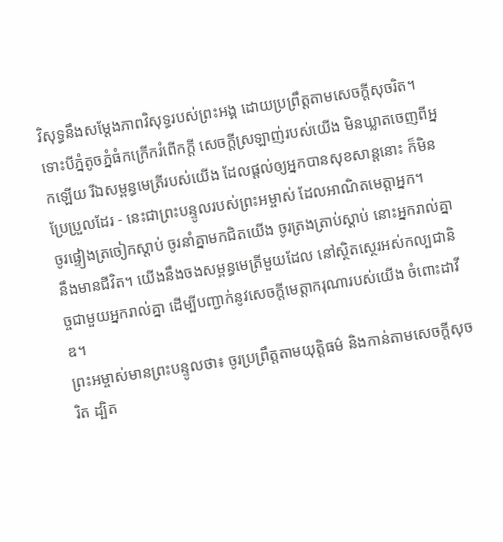វិសុទ្ធនឹងសម្តែងភាពវិសុទ្ធរបស់ព្រះអង្គ ដោយប្រព្រឹត្តតាមសេចក្ដីសុចរិត។
ទោះបីភ្នំតូចភ្នំធំកក្រើករំពើកក្ដី សេចក្ដីស្រឡាញ់របស់យើង មិនឃ្លាតចេញពីអ្នកឡើយ រីឯសម្ពន្ធមេត្រីរបស់យើង ដែលផ្ដល់ឲ្យអ្នកបានសុខសាន្តនោះ ក៏មិនប្រែប្រួលដែរ - នេះជាព្រះបន្ទូលរបស់ព្រះអម្ចាស់ ដែលអាណិតមេត្តាអ្នក។
ចូរផ្ទៀងត្រចៀកស្ដាប់ ចូរនាំគ្នាមកជិតយើង ចូរត្រងត្រាប់ស្ដាប់ នោះអ្នករាល់គ្នានឹងមានជីវិត។ យើងនឹងចងសម្ពន្ធមេត្រីមួយដែល នៅស្ថិតស្ថេរអស់កល្បជានិច្ចជាមួយអ្នករាល់គ្នា ដើម្បីបញ្ជាក់នូវសេចក្ដីមេត្តាករុណារបស់យើង ចំពោះដាវីឌ។
ព្រះអម្ចាស់មានព្រះបន្ទូលថា៖ ចូរប្រព្រឹត្តតាមយុត្តិធម៌ និងកាន់តាមសេចក្ដីសុចរិត ដ្បិត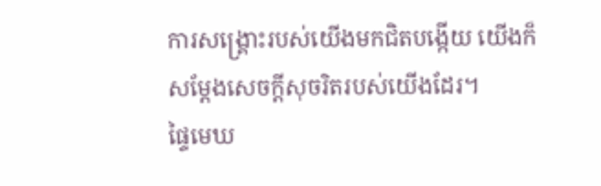ការសង្គ្រោះរបស់យើងមកជិតបង្កើយ យើងក៏សម្តែងសេចក្ដីសុចរិតរបស់យើងដែរ។
ផ្ទៃមេឃ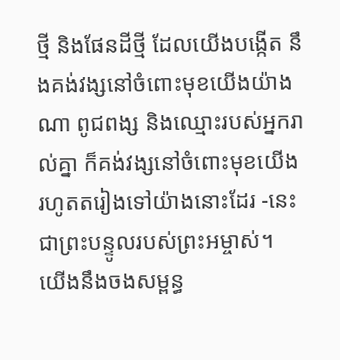ថ្មី និងផែនដីថ្មី ដែលយើងបង្កើត នឹងគង់វង្សនៅចំពោះមុខយើងយ៉ាងណា ពូជពង្ស និងឈ្មោះរបស់អ្នករាល់គ្នា ក៏គង់វង្សនៅចំពោះមុខយើង រហូតតរៀងទៅយ៉ាងនោះដែរ -នេះជាព្រះបន្ទូលរបស់ព្រះអម្ចាស់។
យើងនឹងចងសម្ពន្ធ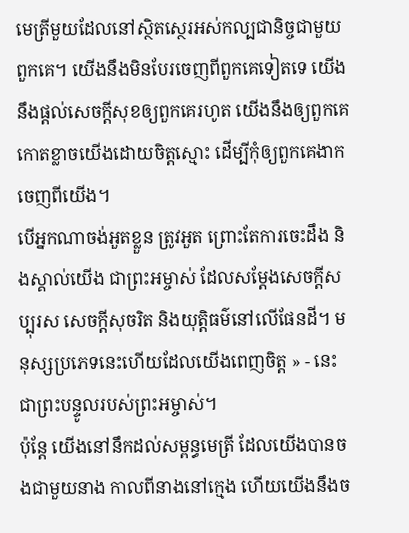មេត្រីមួយដែលនៅស្ថិតស្ថេរអស់កល្បជានិច្ចជាមួយពួកគេ។ យើងនឹងមិនបែរចេញពីពួកគេទៀតទេ យើងនឹងផ្ដល់សេចក្ដីសុខឲ្យពួកគេរហូត យើងនឹងឲ្យពួកគេកោតខ្លាចយើងដោយចិត្តស្មោះ ដើម្បីកុំឲ្យពួកគេងាកចេញពីយើង។
បើអ្នកណាចង់អួតខ្លួន ត្រូវអួត ព្រោះតែការចេះដឹង និងស្គាល់យើង ជាព្រះអម្ចាស់ ដែលសម្តែងសេចក្ដីសប្បុរស សេចក្ដីសុចរិត និងយុត្តិធម៌នៅលើផែនដី។ មនុស្សប្រភេទនេះហើយដែលយើងពេញចិត្ត » - នេះជាព្រះបន្ទូលរបស់ព្រះអម្ចាស់។
ប៉ុន្តែ យើងនៅនឹកដល់សម្ពន្ធមេត្រី ដែលយើងបានចងជាមួយនាង កាលពីនាងនៅក្មេង ហើយយើងនឹងច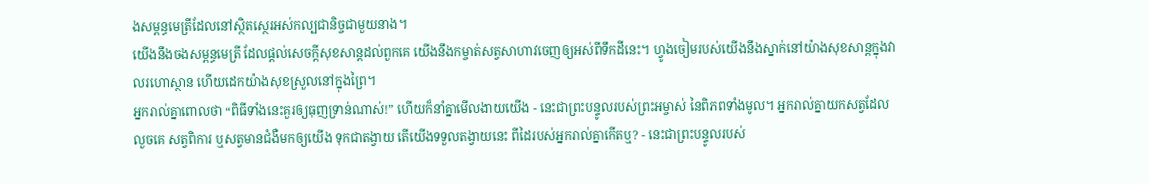ងសម្ពន្ធមេត្រីដែលនៅស្ថិតស្ថេរអស់កល្បជានិច្ចជាមួយនាង។
យើងនឹងចងសម្ពន្ធមេត្រី ដែលផ្ដល់សេចក្ដីសុខសាន្តដល់ពួកគេ យើងនឹងកម្ចាត់សត្វសាហាវចេញឲ្យអស់ពីទឹកដីនេះ។ ហ្វូងចៀមរបស់យើងនឹងស្នាក់នៅយ៉ាងសុខសាន្តក្នុងវាលរហោស្ថាន ហើយដេកយ៉ាងសុខស្រួលនៅក្នុងព្រៃ។
អ្នករាល់គ្នាពោលថា “ពិធីទាំងនេះគួរឲ្យធុញទ្រាន់ណាស់!” ហើយក៏នាំគ្នាមើលងាយយើង - នេះជាព្រះបន្ទូលរបស់ព្រះអម្ចាស់ នៃពិភពទាំងមូល។ អ្នករាល់គ្នាយកសត្វដែលលួចគេ សត្វពិការ ឬសត្វមានជំងឺមកឲ្យយើង ទុកជាតង្វាយ តើយើងទទួលតង្វាយនេះ ពីដៃរបស់អ្នករាល់គ្នាកើតឬ? - នេះជាព្រះបន្ទូលរបស់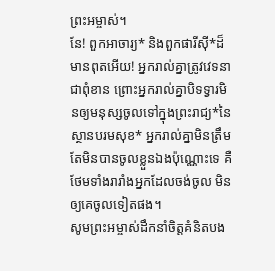ព្រះអម្ចាស់។
នែ! ពួកអាចារ្យ* និងពួកផារីស៊ី*ដ៏មានពុតអើយ! អ្នករាល់គ្នាត្រូវវេទនាជាពុំខាន ព្រោះអ្នករាល់គ្នាបិទទ្វារមិនឲ្យមនុស្សចូលទៅក្នុងព្រះរាជ្យ*នៃស្ថានបរមសុខ* អ្នករាល់គ្នាមិនត្រឹមតែមិនបានចូលខ្លួនឯងប៉ុណ្ណោះទេ គឺថែមទាំងរារាំងអ្នកដែលចង់ចូល មិនឲ្យគេចូលទៀតផង។
សូមព្រះអម្ចាស់ដឹកនាំចិត្តគំនិតបង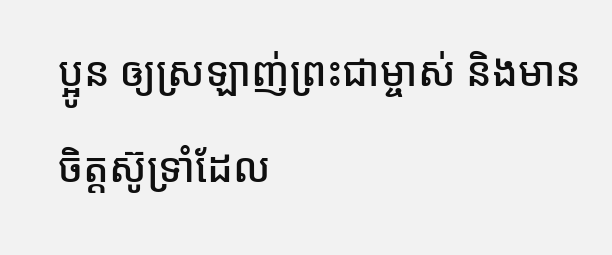ប្អូន ឲ្យស្រឡាញ់ព្រះជាម្ចាស់ និងមានចិត្តស៊ូទ្រាំដែល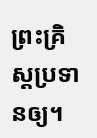ព្រះគ្រិស្តប្រទានឲ្យ។